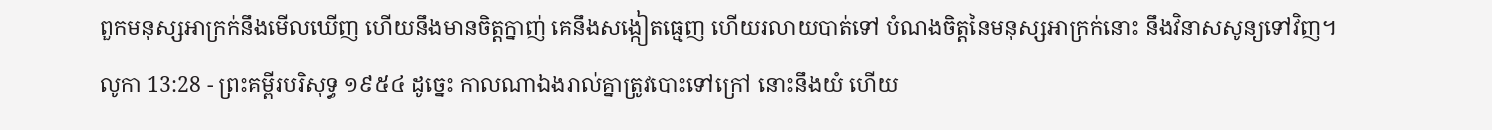ពួកមនុស្សអាក្រក់នឹងមើលឃើញ ហើយនឹងមានចិត្តក្នាញ់ គេនឹងសង្កៀតធ្មេញ ហើយរលាយបាត់ទៅ បំណងចិត្តនៃមនុស្សអាក្រក់នោះ នឹងវិនាសសូន្យទៅវិញ។
លូកា 13:28 - ព្រះគម្ពីរបរិសុទ្ធ ១៩៥៤ ដូច្នេះ កាលណាឯងរាល់គ្នាត្រូវបោះទៅក្រៅ នោះនឹងយំ ហើយ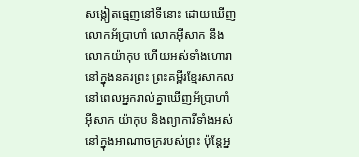សង្កៀតធ្មេញនៅទីនោះ ដោយឃើញលោកអ័ប្រាហាំ លោកអ៊ីសាក នឹងលោកយ៉ាកុប ហើយអស់ទាំងហោរានៅក្នុងនគរព្រះ ព្រះគម្ពីរខ្មែរសាកល នៅពេលអ្នករាល់គ្នាឃើញអ័ប្រាហាំ អ៊ីសាក យ៉ាកុប និងព្យាការីទាំងអស់នៅក្នុងអាណាចក្ររបស់ព្រះ ប៉ុន្តែអ្ន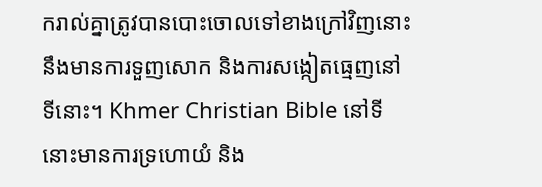ករាល់គ្នាត្រូវបានបោះចោលទៅខាងក្រៅវិញនោះនឹងមានការទួញសោក និងការសង្កៀតធ្មេញនៅទីនោះ។ Khmer Christian Bible នៅទីនោះមានការទ្រហោយំ និង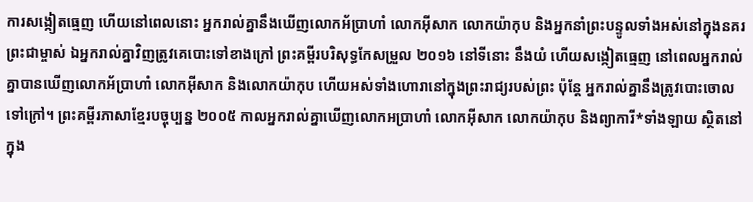ការសង្កៀតធ្មេញ ហើយនៅពេលនោះ អ្នករាល់គ្នានឹងឃើញលោកអ័ប្រាហាំ លោកអ៊ីសាក លោកយ៉ាកុប និងអ្នកនាំព្រះបន្ទូលទាំងអស់នៅក្នុងនគរព្រះជាម្ចាស់ ឯអ្នករាល់គ្នាវិញត្រូវគេបោះទៅខាងក្រៅ ព្រះគម្ពីរបរិសុទ្ធកែសម្រួល ២០១៦ នៅទីនោះ នឹងយំ ហើយសង្កៀតធ្មេញ នៅពេលអ្នករាល់គ្នាបានឃើញលោកអ័ប្រាហាំ លោកអ៊ីសាក និងលោកយ៉ាកុប ហើយអស់ទាំងហោរានៅក្នុងព្រះរាជ្យរបស់ព្រះ ប៉ុន្តែ អ្នករាល់គ្នានឹងត្រូវបោះចោលទៅក្រៅ។ ព្រះគម្ពីរភាសាខ្មែរបច្ចុប្បន្ន ២០០៥ កាលអ្នករាល់គ្នាឃើញលោកអប្រាហាំ លោកអ៊ីសាក លោកយ៉ាកុប និងព្យាការី*ទាំងឡាយ ស្ថិតនៅក្នុង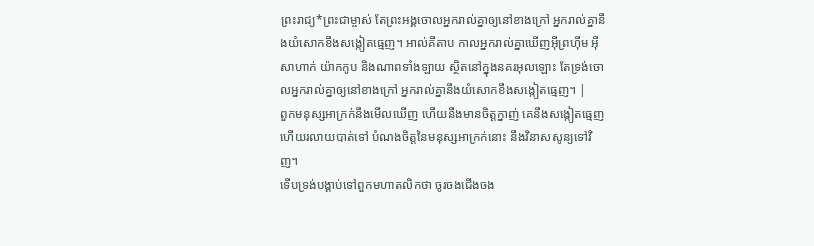ព្រះរាជ្យ*ព្រះជាម្ចាស់ តែព្រះអង្គចោលអ្នករាល់គ្នាឲ្យនៅខាងក្រៅ អ្នករាល់គ្នានឹងយំសោកខឹងសង្កៀតធ្មេញ។ អាល់គីតាប កាលអ្នករាល់គ្នាឃើញអ៊ីព្រហ៊ីម អ៊ីសាហាក់ យ៉ាកកូប និងណាពទាំងឡាយ ស្ថិតនៅក្នុងនគរអុលឡោះ តែទ្រង់ចោលអ្នករាល់គ្នាឲ្យនៅខាងក្រៅ អ្នករាល់គ្នានឹងយំសោកខឹងសង្កៀតធ្មេញ។ |
ពួកមនុស្សអាក្រក់នឹងមើលឃើញ ហើយនឹងមានចិត្តក្នាញ់ គេនឹងសង្កៀតធ្មេញ ហើយរលាយបាត់ទៅ បំណងចិត្តនៃមនុស្សអាក្រក់នោះ នឹងវិនាសសូន្យទៅវិញ។
ទើបទ្រង់បង្គាប់ទៅពួកមហាតលិកថា ចូរចងជើងចង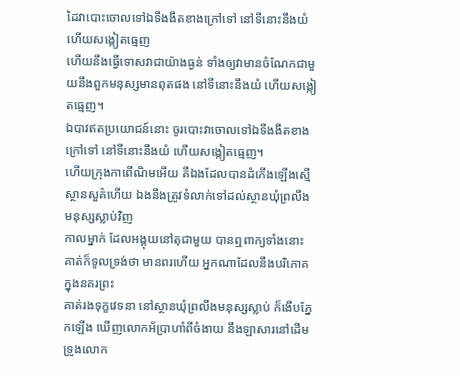ដៃវាបោះចោលទៅឯទីងងឹតខាងក្រៅទៅ នៅទីនោះនឹងយំ ហើយសង្កៀតធ្មេញ
ហើយនឹងធ្វើទោសវាជាយ៉ាងធ្ងន់ ទាំងឲ្យវាមានចំណែកជាមួយនឹងពួកមនុស្សមានពុតផង នៅទីនោះនឹងយំ ហើយសង្កៀតធ្មេញ។
ឯបាវឥតប្រយោជន៍នោះ ចូរបោះវាចោលទៅឯទីងងឹតខាងក្រៅទៅ នៅទីនោះនឹងយំ ហើយសង្កៀតធ្មេញ។
ហើយក្រុងកាពើណិមអើយ គឺឯងដែលបានដំកើងឡើងស្មើស្ថានសួគ៌ហើយ ឯងនឹងត្រូវទំលាក់ទៅដល់ស្ថានឃុំព្រលឹងមនុស្សស្លាប់វិញ
កាលម្នាក់ ដែលអង្គុយនៅតុជាមួយ បានឮពាក្យទាំងនោះ គាត់ក៏ទូលទ្រង់ថា មានពរហើយ អ្នកណាដែលនឹងបរិភោគក្នុងនគរព្រះ
គាត់រងទុក្ខវេទនា នៅស្ថានឃុំព្រលឹងមនុស្សស្លាប់ ក៏ងើបភ្នែកឡើង ឃើញលោកអ័ប្រាហាំពីចំងាយ នឹងឡាសារនៅដើមទ្រូងលោក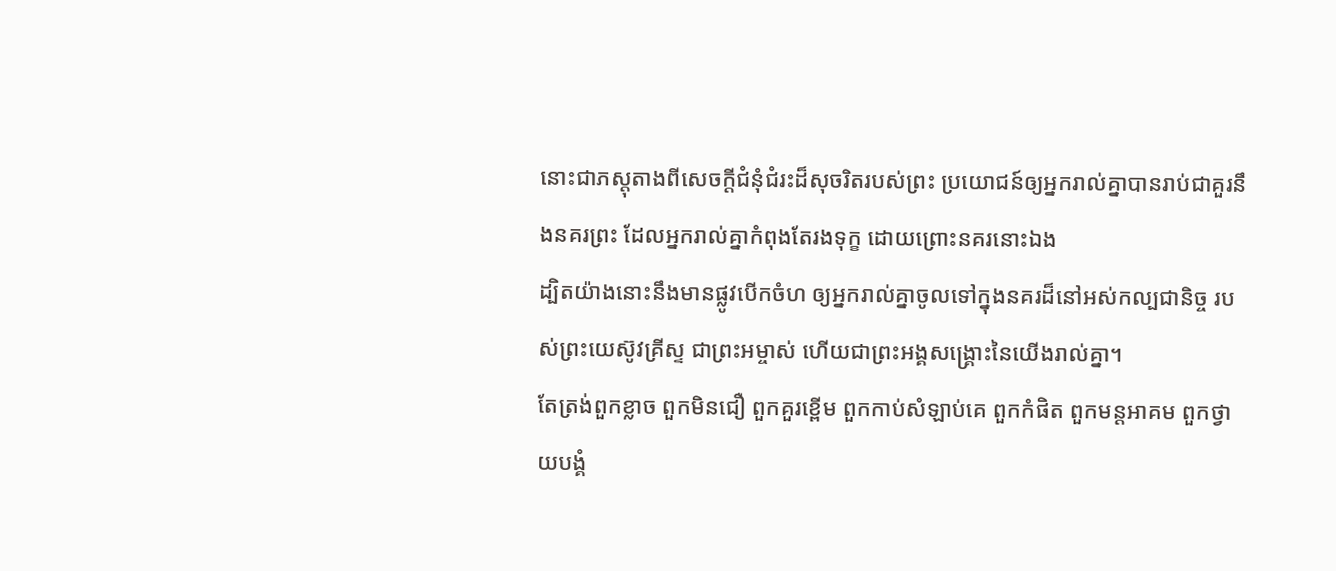នោះជាភស្តុតាងពីសេចក្ដីជំនុំជំរះដ៏សុចរិតរបស់ព្រះ ប្រយោជន៍ឲ្យអ្នករាល់គ្នាបានរាប់ជាគួរនឹងនគរព្រះ ដែលអ្នករាល់គ្នាកំពុងតែរងទុក្ខ ដោយព្រោះនគរនោះឯង
ដ្បិតយ៉ាងនោះនឹងមានផ្លូវបើកចំហ ឲ្យអ្នករាល់គ្នាចូលទៅក្នុងនគរដ៏នៅអស់កល្បជានិច្ច របស់ព្រះយេស៊ូវគ្រីស្ទ ជាព្រះអម្ចាស់ ហើយជាព្រះអង្គសង្គ្រោះនៃយើងរាល់គ្នា។
តែត្រង់ពួកខ្លាច ពួកមិនជឿ ពួកគួរខ្ពើម ពួកកាប់សំឡាប់គេ ពួកកំផិត ពួកមន្តអាគម ពួកថ្វាយបង្គំ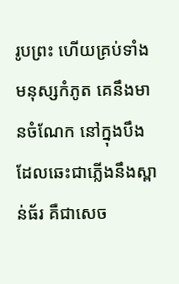រូបព្រះ ហើយគ្រប់ទាំងមនុស្សកំភូត គេនឹងមានចំណែក នៅក្នុងបឹងដែលឆេះជាភ្លើងនឹងស្ពាន់ធ័រ គឺជាសេច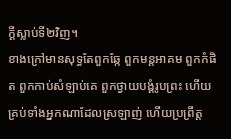ក្ដីស្លាប់ទី២វិញ។
ខាងក្រៅមានសុទ្ធតែពួកឆ្កែ ពួកមន្តអាគម ពួកកំផិត ពួកកាប់សំឡាប់គេ ពួកថ្វាយបង្គំរូបព្រះ ហើយគ្រប់ទាំងអ្នកណាដែលស្រឡាញ់ ហើយប្រព្រឹត្ត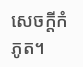សេចក្ដីកំភូត។